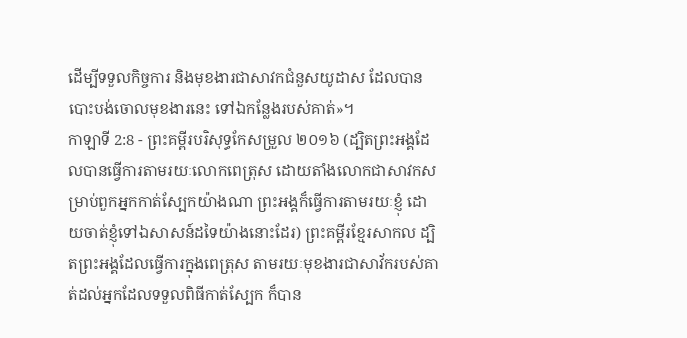ដើម្បីទទួលកិច្ចការ និងមុខងារជាសាវកជំនួសយូដាស ដែលបានបោះបង់ចោលមុខងារនេះ ទៅឯកន្លែងរបស់គាត់»។
កាឡាទី 2:8 - ព្រះគម្ពីរបរិសុទ្ធកែសម្រួល ២០១៦ (ដ្បិតព្រះអង្គដែលបានធ្វើការតាមរយៈលោកពេត្រុស ដោយតាំងលោកជាសាវកសម្រាប់ពួកអ្នកកាត់ស្បែកយ៉ាងណា ព្រះអង្គក៏ធ្វើការតាមរយៈខ្ញុំ ដោយចាត់ខ្ញុំទៅឯសាសន៍ដទៃយ៉ាងនោះដែរ) ព្រះគម្ពីរខ្មែរសាកល ដ្បិតព្រះអង្គដែលធ្វើការក្នុងពេត្រុស តាមរយៈមុខងារជាសាវ័ករបស់គាត់ដល់អ្នកដែលទទួលពិធីកាត់ស្បែក ក៏បាន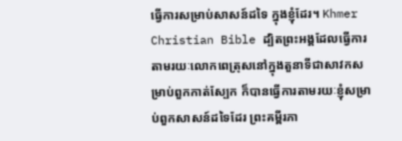ធ្វើការសម្រាប់សាសន៍ដទៃ ក្នុងខ្ញុំដែរ។ Khmer Christian Bible ដ្បិតព្រះអង្គដែលធ្វើការតាមរយៈលោកពេត្រុសនៅក្នុងតួនាទីជាសាវកសម្រាប់ពួកកាត់ស្បែក ក៏បានធ្វើការតាមរយៈខ្ញុំសម្រាប់ពួកសាសន៍ដទៃដែរ ព្រះគម្ពីរភា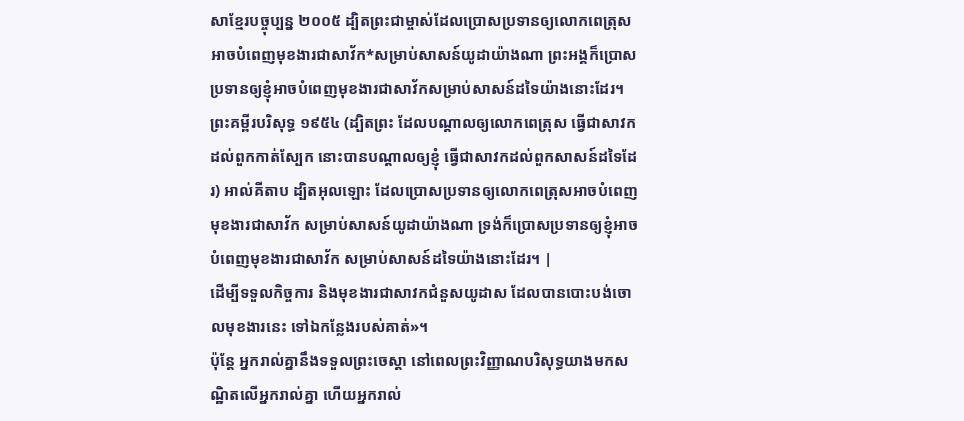សាខ្មែរបច្ចុប្បន្ន ២០០៥ ដ្បិតព្រះជាម្ចាស់ដែលប្រោសប្រទានឲ្យលោកពេត្រុសអាចបំពេញមុខងារជាសាវ័ក*សម្រាប់សាសន៍យូដាយ៉ាងណា ព្រះអង្គក៏ប្រោសប្រទានឲ្យខ្ញុំអាចបំពេញមុខងារជាសាវ័កសម្រាប់សាសន៍ដទៃយ៉ាងនោះដែរ។ ព្រះគម្ពីរបរិសុទ្ធ ១៩៥៤ (ដ្បិតព្រះ ដែលបណ្តាលឲ្យលោកពេត្រុស ធ្វើជាសាវកដល់ពួកកាត់ស្បែក នោះបានបណ្តាលឲ្យខ្ញុំ ធ្វើជាសាវកដល់ពួកសាសន៍ដទៃដែរ) អាល់គីតាប ដ្បិតអុលឡោះ ដែលប្រោសប្រទានឲ្យលោកពេត្រុសអាចបំពេញមុខងារជាសាវ័ក សម្រាប់សាសន៍យូដាយ៉ាងណា ទ្រង់ក៏ប្រោសប្រទានឲ្យខ្ញុំអាចបំពេញមុខងារជាសាវ័ក សម្រាប់សាសន៍ដទៃយ៉ាងនោះដែរ។ |
ដើម្បីទទួលកិច្ចការ និងមុខងារជាសាវកជំនួសយូដាស ដែលបានបោះបង់ចោលមុខងារនេះ ទៅឯកន្លែងរបស់គាត់»។
ប៉ុន្តែ អ្នករាល់គ្នានឹងទទួលព្រះចេស្តា នៅពេលព្រះវិញ្ញាណបរិសុទ្ធយាងមកសណ្ឋិតលើអ្នករាល់គ្នា ហើយអ្នករាល់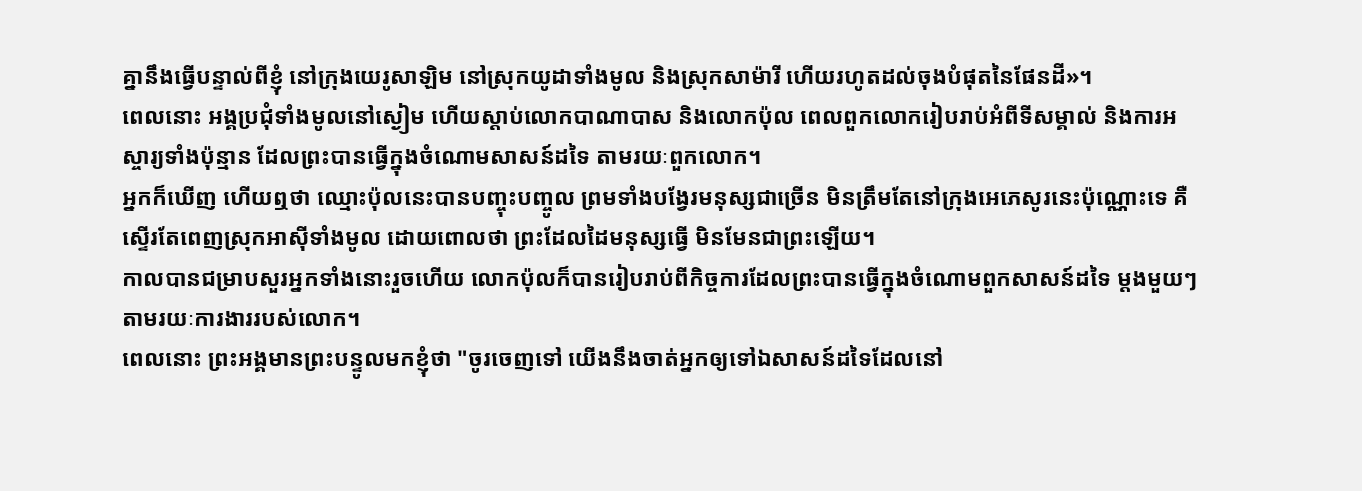គ្នានឹងធ្វើបន្ទាល់ពីខ្ញុំ នៅក្រុងយេរូសាឡិម នៅស្រុកយូដាទាំងមូល និងស្រុកសាម៉ារី ហើយរហូតដល់ចុងបំផុតនៃផែនដី»។
ពេលនោះ អង្គប្រជុំទាំងមូលនៅស្ងៀម ហើយស្តាប់លោកបាណាបាស និងលោកប៉ុល ពេលពួកលោករៀបរាប់អំពីទីសម្គាល់ និងការអស្ចារ្យទាំងប៉ុន្មាន ដែលព្រះបានធ្វើក្នុងចំណោមសាសន៍ដទៃ តាមរយៈពួកលោក។
អ្នកក៏ឃើញ ហើយឮថា ឈ្មោះប៉ុលនេះបានបញ្ចុះបញ្ចូល ព្រមទាំងបង្វែរមនុស្សជាច្រើន មិនត្រឹមតែនៅក្រុងអេភេសូរនេះប៉ុណ្ណោះទេ គឺស្ទើរតែពេញស្រុកអាស៊ីទាំងមូល ដោយពោលថា ព្រះដែលដៃមនុស្សធ្វើ មិនមែនជាព្រះឡើយ។
កាលបានជម្រាបសួរអ្នកទាំងនោះរួចហើយ លោកប៉ុលក៏បានរៀបរាប់ពីកិច្ចការដែលព្រះបានធ្វើក្នុងចំណោមពួកសាសន៍ដទៃ ម្ដងមួយៗ តាមរយៈការងាររបស់លោក។
ពេលនោះ ព្រះអង្គមានព្រះបន្ទូលមកខ្ញុំថា "ចូរចេញទៅ យើងនឹងចាត់អ្នកឲ្យទៅឯសាសន៍ដទៃដែលនៅ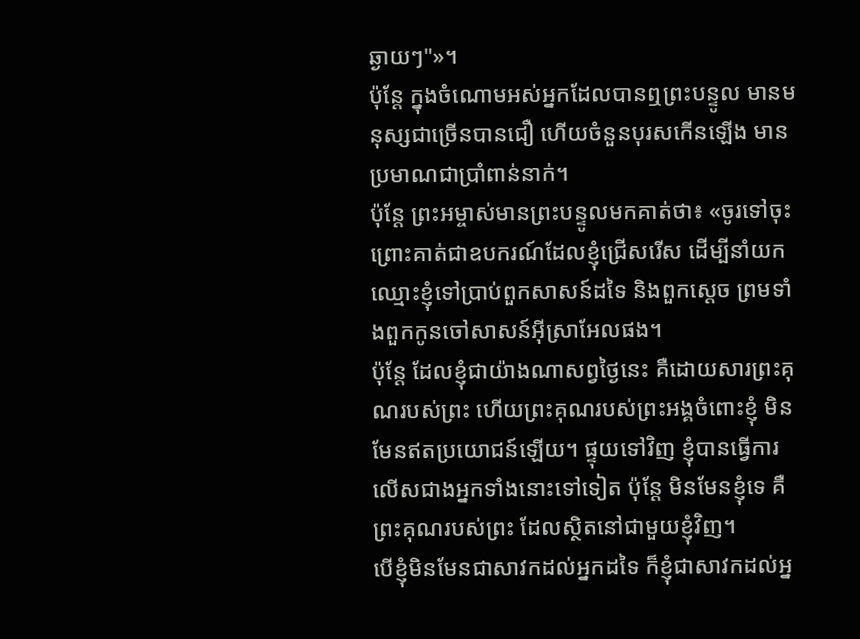ឆ្ងាយៗ"»។
ប៉ុន្តែ ក្នុងចំណោមអស់អ្នកដែលបានឮព្រះបន្ទូល មានមនុស្សជាច្រើនបានជឿ ហើយចំនួនបុរសកើនឡើង មានប្រមាណជាប្រាំពាន់នាក់។
ប៉ុន្តែ ព្រះអម្ចាស់មានព្រះបន្ទូលមកគាត់ថា៖ «ចូរទៅចុះ ព្រោះគាត់ជាឧបករណ៍ដែលខ្ញុំជ្រើសរើស ដើម្បីនាំយកឈ្មោះខ្ញុំទៅប្រាប់ពួកសាសន៍ដទៃ និងពួកស្តេច ព្រមទាំងពួកកូនចៅសាសន៍អ៊ីស្រាអែលផង។
ប៉ុន្តែ ដែលខ្ញុំជាយ៉ាងណាសព្វថ្ងៃនេះ គឺដោយសារព្រះគុណរបស់ព្រះ ហើយព្រះគុណរបស់ព្រះអង្គចំពោះខ្ញុំ មិនមែនឥតប្រយោជន៍ឡើយ។ ផ្ទុយទៅវិញ ខ្ញុំបានធ្វើការលើសជាងអ្នកទាំងនោះទៅទៀត ប៉ុន្តែ មិនមែនខ្ញុំទេ គឺព្រះគុណរបស់ព្រះ ដែលស្ថិតនៅជាមួយខ្ញុំវិញ។
បើខ្ញុំមិនមែនជាសាវកដល់អ្នកដទៃ ក៏ខ្ញុំជាសាវកដល់អ្ន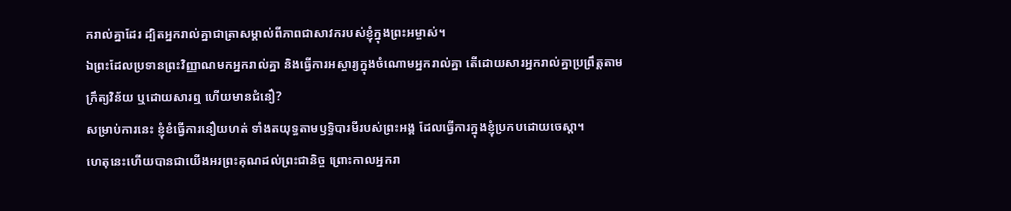ករាល់គ្នាដែរ ដ្បិតអ្នករាល់គ្នាជាត្រាសម្គាល់ពីភាពជាសាវករបស់ខ្ញុំក្នុងព្រះអម្ចាស់។
ឯព្រះដែលប្រទានព្រះវិញ្ញាណមកអ្នករាល់គ្នា និងធ្វើការអស្ចារ្យក្នុងចំណោមអ្នករាល់គ្នា តើដោយសារអ្នករាល់គ្នាប្រព្រឹត្តតាមក្រឹត្យវិន័យ ឬដោយសារឮ ហើយមានជំនឿ?
សម្រាប់ការនេះ ខ្ញុំខំធ្វើការនឿយហត់ ទាំងតយុទ្ធតាមឫទ្ធិបារមីរបស់ព្រះអង្គ ដែលធ្វើការក្នុងខ្ញុំប្រកបដោយចេស្ដា។
ហេតុនេះហើយបានជាយើងអរព្រះគុណដល់ព្រះជានិច្ច ព្រោះកាលអ្នករា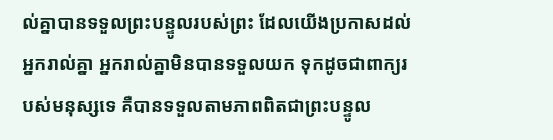ល់គ្នាបានទទួលព្រះបន្ទូលរបស់ព្រះ ដែលយើងប្រកាសដល់អ្នករាល់គ្នា អ្នករាល់គ្នាមិនបានទទួលយក ទុកដូចជាពាក្យរបស់មនុស្សទេ គឺបានទទួលតាមភាពពិតជាព្រះបន្ទូល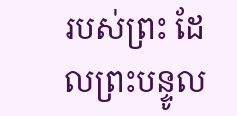របស់ព្រះ ដែលព្រះបន្ទូល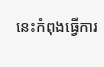នេះកំពុងធ្វើការ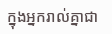ក្នុងអ្នករាល់គ្នាជា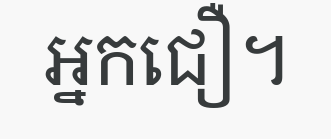អ្នកជឿ។